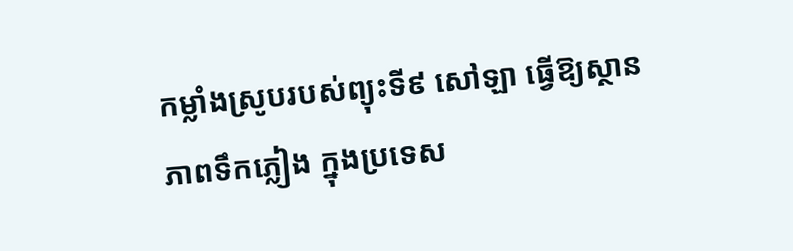កម្លាំងស្រូបរបស់ព្យុះទី៩ សៅឡា ធ្វើឱ្យស្ថានភាពទឹកភ្លៀង ក្នុងប្រទេស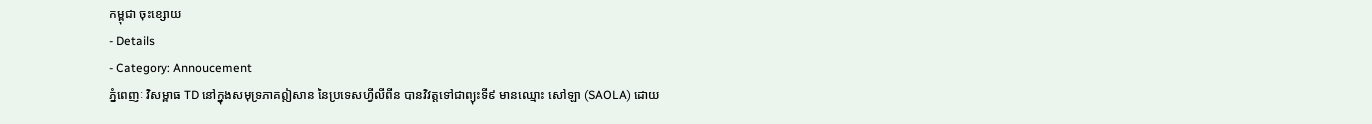កម្ពុជា ចុះខ្សោយ
- Details
- Category: Annoucement
ភ្នំពេញៈ វិសម្ពាធ TD នៅក្នុងសមុទ្រភាគឦសាន នៃប្រទេសហ្វីលីពីន បានវិវត្តទៅជាព្យុះទី៩ មានឈ្មោះ សៅឡា (SAOLA) ដោយ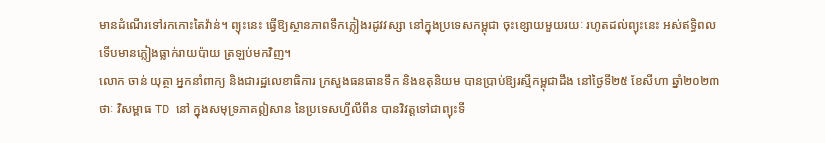មានដំណើរទៅរកកោះតៃវ៉ាន់។ ព្យុះនេះ ធ្វើឱ្យស្ថានភាពទឹកភ្លៀងរដូវវស្សា នៅក្នុងប្រទេសកម្ពុជា ចុះខ្សោយមួយរយៈ រហូតដល់ព្យុះនេះ អស់ឥទ្ធិពល ទើបមានភ្លៀងធ្លាក់រាយប៉ាយ ត្រឡប់មកវិញ។
លោក ចាន់ យុត្ថា អ្នកនាំពាក្យ និងជារដ្ឋលេខាធិការ ក្រសួងធនធានទឹក និងឧតុនិយម បានប្រាប់ឱ្យរស្មីកម្ពុជាដឹង នៅថ្ងៃទី២៥ ខែសីហា ឆ្នាំ២០២៣ថាៈ វិសម្ពាធ TD នៅ ក្នុងសមុទ្រភាគឦសាន នៃប្រទេសហ្វីលីពីន បានវិវត្តទៅជាព្យុះទី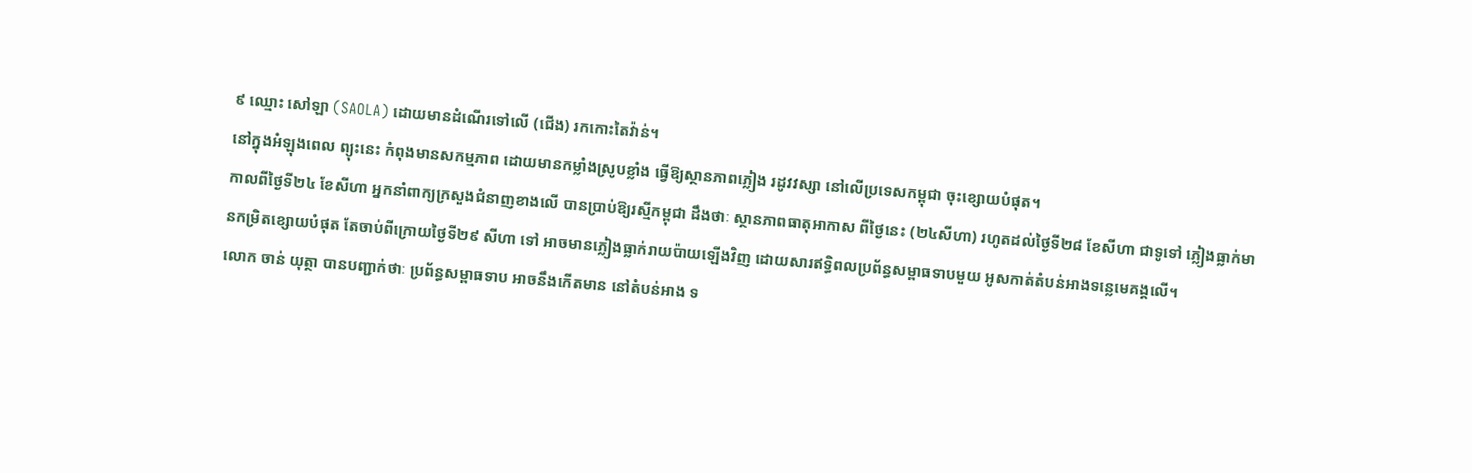៩ ឈ្មោះ សៅឡា (SAOLA) ដោយមានដំណើរទៅលើ (ជើង) រកកោះតៃវ៉ាន់។
នៅក្នុងអំឡុងពេល ព្យុះនេះ កំពុងមានសកម្មភាព ដោយមានកម្លាំងស្រូបខ្លាំង ធ្វើឱ្យស្ថានភាពភ្លៀង រដូវវស្សា នៅលើប្រទេសកម្ពុជា ចុះខ្សោយបំផុត។
កាលពីថ្ងៃទី២៤ ខែសីហា អ្នកនាំពាក្យក្រសួងជំនាញខាងលើ បានប្រាប់ឱ្យរស្មីកម្ពុជា ដឹងថាៈ ស្ថានភាពធាតុអាកាស ពីថ្ងៃនេះ (២៤សីហា) រហូតដល់ថ្ងៃទី២៨ ខែសីហា ជាទូទៅ ភ្លៀងធ្លាក់មានកម្រិតខ្សោយបំផុត តែចាប់ពីក្រោយថ្ងៃទី២៩ សីហា ទៅ អាចមានភ្លៀងធ្លាក់រាយប៉ាយឡើងវិញ ដោយសារឥទ្ធិពលប្រព័ន្ធសម្ពាធទាបមួយ អូសកាត់តំបន់អាងទន្លេមេគង្គលើ។
លោក ចាន់ យុត្ថា បានបញ្ជាក់ថាៈ ប្រព័ន្ធសម្ពាធទាប អាចនឹងកើតមាន នៅតំបន់អាង ទ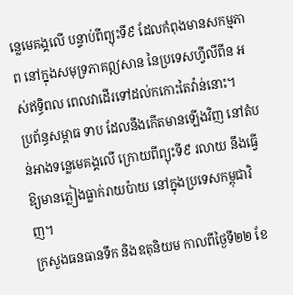ន្លេមេគង្គលើ បន្ទាប់ពីព្យុះទី៩ ដែលកំពុងមានសកម្មភាព នៅក្នុងសមុទ្រភាគឦសាន នៃប្រទេសហ្វីលីពីន អស់ឥទ្ធិពល ពេលវាដើរទៅដល់កកោះតៃវ៉ាន់នោះ។
ប្រព័ន្ធសម្ពាធ ទាប ដែលនឹងកើតមានឡើងវិញ នៅតំបន់អាងទន្លេមេគង្គលើ ក្រោយពីព្យុះទី៩ រលាយ នឹងធ្វើឱ្យមានភ្លៀងធ្លាក់រាយប៉ាយ នៅក្នុងប្រទេសកម្ពុជាវិញ។
ក្រសួងធនធានទឹក និងឧតុនិយម កាលពីថ្ងៃទី២២ ខែ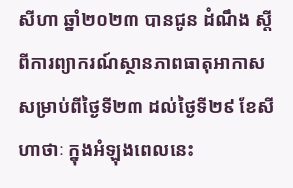សីហា ឆ្នាំ២០២៣ បានជូន ដំណឹង ស្តីពីការព្យាករណ៍ស្ថានភាពធាតុអាកាស សម្រាប់ពីថ្ងៃទី២៣ ដល់ថ្ងៃទី២៩ ខែសីហាថាៈ ក្នុងអំឡុងពេលនេះ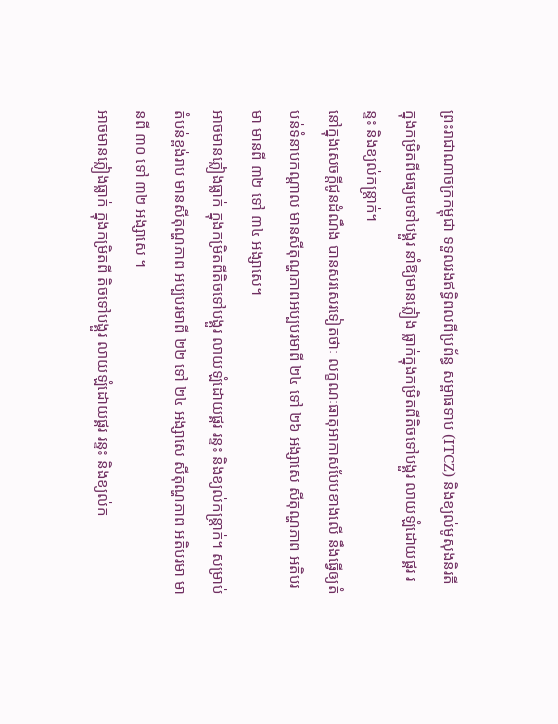ព្រះរាជាណាចក្រកម្ពុជា ទទួលរងឥទ្ធិពលពីប្រព័ន្ធ សម្ពាធទាប (ITCZ) និងខ្យល់មូសុងនិរតី ក្នុងកម្រិតពីមធ្យមទៅបង្គួរ នាំឱ្យមានភ្លៀង ធ្លាក់ក្នុងកម្រិតពីតិចទៅបង្គួរ លាយឡំដោយផ្គរ រន្ទះ និងខ្យល់កន្ត្រាក់។
នៅក្នុងសេចក្តីជូនដំណឹង បានសរសេរទៀតថាៈ លក្ខណៈធាតុអាកាសបែបខាងលើ នឹងធ្វើឲ្យតំបន់ទំនាបកណ្តាល មានសីតុណ្ហភាពអប្បបរមាពី ២៤ ទៅ ២៦ អង្សាសេ សីតុណ្ហភាព អតិបរមា មានពី ៣២ ទៅ ៣៤ អង្សាសេ។
អាចមានភ្លៀងធ្លាក់ ក្នុងកម្រិតពីតិចទៅបង្គួរ លាយឡំដោយផ្គរ រន្ទះ និងខ្យល់កន្ត្រាក់។ សម្រាប់តំបន់ខ្ពង់រាប មានសីតុណ្ហភាព អប្បបរមាពី ២២ ទៅ ២៤ អង្សាសេ សីតុណ្ហភាព អតិបរមា មានពី ៣០ ទៅ ៣២ អង្សាសេ ។
អាចមានភ្លៀងធ្លាក់ ក្នុងកម្រិតពី តិចទៅបង្គួរ លាយឡំដោយផ្គរ រន្ទះ និងខ្យល់ក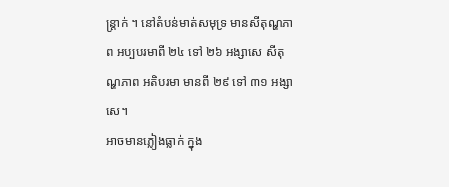ន្ត្រាក់ ។ នៅតំបន់មាត់សមុទ្រ មានសីតុណ្ហភាព អប្បបរមាពី ២៤ ទៅ ២៦ អង្សាសេ សីតុណ្ហភាព អតិបរមា មានពី ២៩ ទៅ ៣១ អង្សាសេ។
អាចមានភ្លៀងធ្លាក់ ក្នុង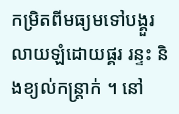កម្រិតពីមធ្យមទៅបង្គួរ លាយឡំដោយផ្គរ រន្ទះ និងខ្យល់កន្ត្រាក់ ។ នៅ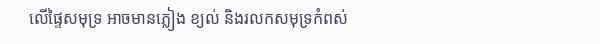លើផ្ទៃសមុទ្រ អាចមានភ្លៀង ខ្យល់ និងរលកសមុទ្រកំពស់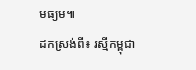មធ្យម៕
ដកស្រង់ពី៖ រស្មីកម្ពុជា